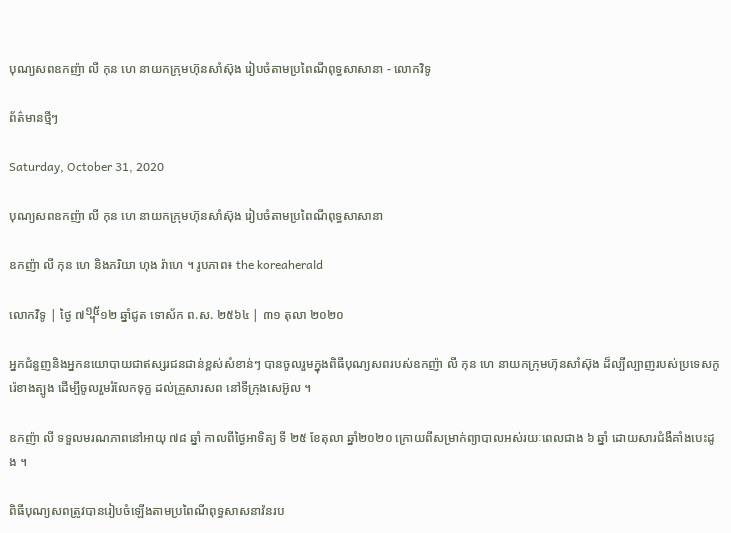បុណ្យសពឧកញ៉ា លី កុន ហេ នាយកក្រុមហ៊ុនសាំស៊ុង រៀបចំតាមប្រពៃណីពុទ្ធសាសានា - លោកវិទូ

ព័ត៌មានថ្មីៗ

Saturday, October 31, 2020

បុណ្យសពឧកញ៉ា លី កុន ហេ នាយកក្រុមហ៊ុនសាំស៊ុង រៀបចំតាមប្រពៃណីពុទ្ធសាសានា

ឧកញ៉ា លី កុន ហេ និងភរិយា ហុង រ៉ាហេ ។ រូបភាព៖ the koreaherald

លោកវិទូ | ថ្ងៃ ៧᧯១២ ឆ្នាំជូត ទោស័ក ព.ស. ២៥៦៤ | ៣១ តុលា ២០២០

អ្នកជំនួញនិងអ្នកនយោបាយជាឥស្សរជនជាន់ខ្ពស់សំខាន់ៗ បានចូលរួមក្នុងពិធីបុណ្យសពរបស់ឧកញ៉ា លី កុន ហេ នាយកក្រុមហ៊ុនសាំស៊ុង ដ៏ល្បីល្បាញរបស់ប្រទេសកូរ៉េខាងត្បូង ដើម្បីចូលរួមរំលែកទុក្ខ ដល់គ្រួសារសព នៅទីក្រុងសេអ៊ូល ។

ឧកញ៉ា លី ទទួលមរណភាពនៅអាយុ ៧៨ ឆ្នាំ កាលពីថ្ងៃអាទិត្យ ទី ២៥ ខែតុលា ឆ្នាំ២០២០ ក្រោយពីសម្រាក់ព្យាបាលអស់រយៈពេលជាង ៦ ឆ្នាំ ដោយសារជំងឺគាំងបេះដូង ។

ពិធីបុណ្យសពត្រូវបានរៀបចំឡើងតាមប្រពៃណីពុទ្ធសាសនាវ៉នរប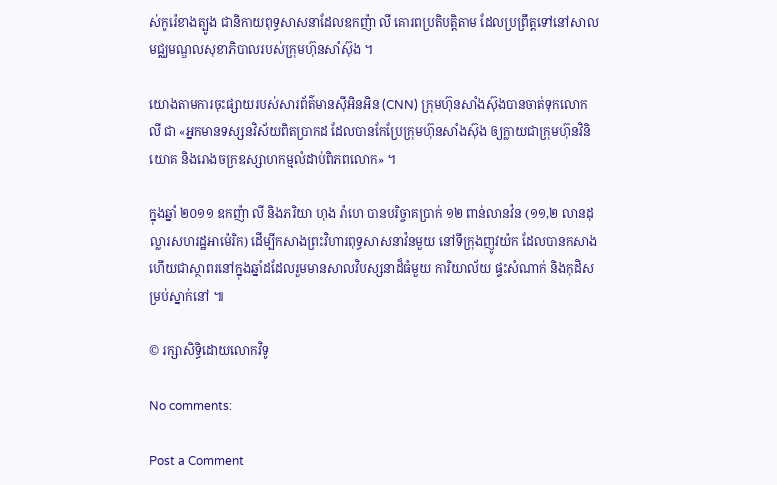ស់កូរ៉េខាងត្បូង ជានិកាយពុទ្ធសាសនាដែលឧកញ៉ា លី គោរពប្រតិបត្តិតាម ដែលប្រព្រឹត្តទៅនៅសាលមជ្ឈមណ្ឌលសុខាភិបាលរបស់ក្រុមហ៊ុនសាំស៊ុង ។

យោងតាមការចុះផ្សាយរបស់សារព័ត៌មានស៊ីអិនអិន (CNN) ក្រុមហ៊ុនសាំងស៊ុងបានចាត់ទុកលោក លី ជា «អ្នកមានទស្សនវិស័យពិតប្រាកដ ដែលបានកែប្រែក្រុមហ៊ុនសាំងស៊ុង ឲ្យក្លាយជាក្រុមហ៊ុនវិនិយោគ និងរោងចក្រឧស្សាហកម្មលំដាប់ពិភពលោក» ។

ក្នុងឆ្នាំ ២០១១ ឧកញ៉ា លី និងភរិយា ហុង រ៉ាហេ បានបរិច្ចាគប្រាក់ ១២ ពាន់លានវ៉ន (១១,២ លានដុល្លារសហរដ្ឋអាម៉េរិក) ដើម្បីកសាងព្រះវិហារពុទ្ធសាសនាវ៉នមួយ នៅទីក្រុងញូវយ៉ក ដែលបានកសាងហើយជាស្ថាពរនៅក្នុងឆ្នាំដដែលរួមមានសាលវិបស្សនាដ៏ធំមួយ ការិយាល័យ ផ្ទះសំណាក់ និងកុដិសម្រប់ស្នាក់នៅ ៕

© រក្សាសិទ្ធិដោយលោកវិទូ

No comments:

Post a Comment